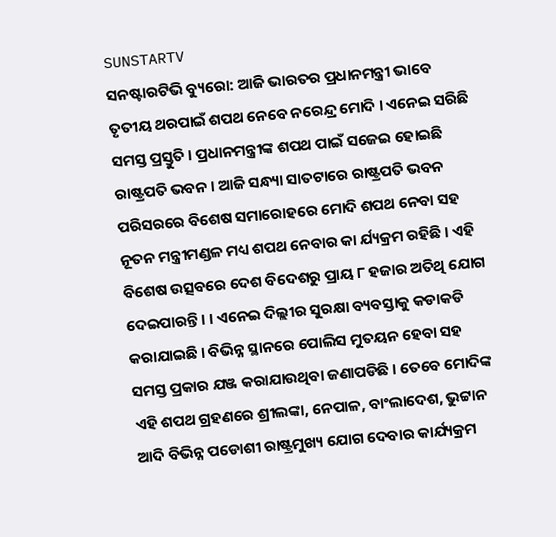SUNSTARTV
ସନଷ୍ଟାରଟିଭି ବ୍ୟୁରୋ: ଆଜି ଭାରତର ପ୍ରଧାନମନ୍ତ୍ରୀ ଭାବେ ତୃତୀୟ ଥରପାଇଁ ଶପଥ ନେବେ ନରେନ୍ଦ୍ର ମୋଦି । ଏନେଇ ସରିଛି ସମସ୍ତ ପ୍ରସ୍ତୁତି । ପ୍ରଧାନମନ୍ତ୍ରୀଙ୍କ ଶପଥ ପାଇଁ ସଜେଇ ହୋଇଛି ରାଷ୍ଟ୍ରପତି ଭବନ । ଆଜି ସନ୍ଧ୍ୟା ସାତଟାରେ ରାଷ୍ଟ୍ରପତି ଭବନ ପରିସରରେ ବିଶେଷ ସମାରୋହରେ ମୋଦି ଶପଥ ନେବା ସହ ନୂତନ ମନ୍ତ୍ରୀମଣ୍ଡଳ ମଧ୍ୟ ଶପଥ ନେବାର କା ର୍ଯ୍ୟକ୍ରମ ରହିଛି । ଏହି ବିଶେଷ ଉତ୍ସବରେ ଦେଶ ବିଦେଶରୁ ପ୍ରାୟ ୮ ହଜାର ଅତିଥି ଯୋଗ ଦେଇପାରନ୍ତି । । ଏନେଇ ଦିଲ୍ଲୀର ସୁରକ୍ଷା ବ୍ୟବସ୍ତାକୁ କଡାକଡି କରାଯାଇଛି । ବିଭିନ୍ନ ସ୍ଥାନରେ ପୋଲିସ ମୁତୟନ ହେବା ସହ ସମସ୍ତ ପ୍ରକାର ଯଞ୍ଜ କରାଯାଉଥିବା ଜଣାପଡିଛି । ତେବେ ମୋଦିଙ୍କ ଏହି ଶପଥ ଗ୍ରହଣରେ ଶ୍ରୀଲଙ୍କା, ନେପାଳ, ବାଂଲାଦେଶ, ଭୁଟ୍ଟାନ ଆଦି ବିଭିନ୍ନ ପଡୋଶୀ ରାଷ୍ଟ୍ରମୁଖ୍ୟ ଯୋଗ ଦେବାର କାର୍ଯ୍ୟକ୍ରମ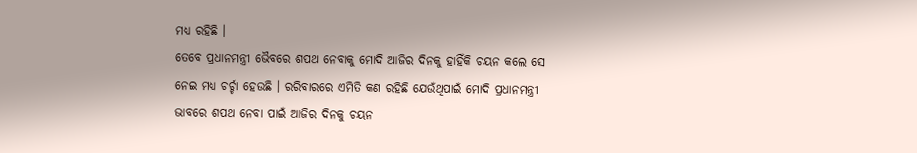ମଧ୍ୟ ରହିଛି ।
ତେବେ ପ୍ରଧାନମନ୍ତ୍ରୀ ଭୈବରେ ଶପଥ ନେବାକୁ ମୋଦି ଆଜିର ଦିନକୁ ହାହିଁକି ଚୟନ କଲେ ସେ ନେଇ ମଧ୍ୟ ଚର୍ଚ୍ଚା ହେଉଛି । ରରିବାରରେ ଏମିତି କଣ ରହିଛି ଯେଉଁଥିପାଇଁ ମୋଦି ପ୍ରଧାନମନ୍ତ୍ରୀ ଭାବରେ ଶପଥ ନେବା ପାଇଁ ଆଜିର ଦିନକୁ ଚୟନ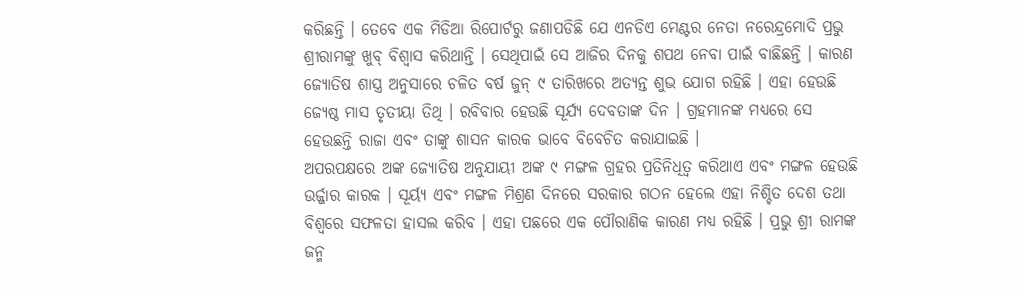କରିଛନ୍ତି । ତେବେ ଏକ ମିଡିଆ ରିପୋର୍ଟରୁ ଜଣାପଡିଛି ଯେ ଏନଡିଏ ମେଣ୍ଟର ନେତା ନରେନ୍ଦ୍ରମୋଦି ପ୍ରଭୁ ଶ୍ରୀରାମଙ୍କୁ ଖୁବ୍ ବିଶ୍ୱାସ କରିଥାନ୍ତି । ସେଥିପାଇଁ ସେ ଆଜିର ଦିନକୁ ଶପଥ ନେବା ପାଇଁ ବାଛିଛନ୍ତି । କାରଣ ଜ୍ୟୋତିଷ ଶାସ୍ତ୍ର ଅନୁସାରେ ଚଳିତ ବର୍ଷ ଜୁନ୍ ୯ ତାରିଖରେ ଅତ୍ୟନ୍ତ ଶୁଭ ଯୋଗ ରହିଛି । ଏହା ହେଉଛି ଜ୍ୟେଷ୍ଠ ମାସ ତୃତୀୟା ତିଥି । ରବିବାର ହେଉଛି ସୂର୍ଯ୍ୟ ଦେବତାଙ୍କ ଦିନ । ଗ୍ରହମାନଙ୍କ ମଧ୍ୟରେ ସେ ହେଉଛନ୍ତି ରାଜା ଏବଂ ତାଙ୍କୁ ଶାସନ କାରକ ଭାବେ ବିବେଚିତ କରାଯାଇଛି ।
ଅପରପକ୍ଷରେ ଅଙ୍କ ଜ୍ୟୋତିଷ ଅନୁଯାୟୀ ଅଙ୍କ ୯ ମଙ୍ଗଳ ଗ୍ରହର ପ୍ରତିନିଧିତ୍ୱ କରିଥାଏ ଏବଂ ମଙ୍ଗଳ ହେଉଛି ଉର୍ଜ୍ଜାର କାରକ । ସୂର୍ୟ୍ୟ ଏବଂ ମଙ୍ଗଳ ମିଶ୍ରଣ ଦିନରେ ସରକାର ଗଠନ ହେଲେ ଏହା ନିଶ୍ଚିତ ଦେଶ ତଥା ବିଶ୍ୱରେ ସଫଳତା ହାସଲ କରିବ । ଏହା ପଛରେ ଏକ ପୌରାଣିକ କାରଣ ମଧ୍ୟ ରହିଛି । ପ୍ରଭୁ ଶ୍ରୀ ରାମଙ୍କ ଜନ୍ମ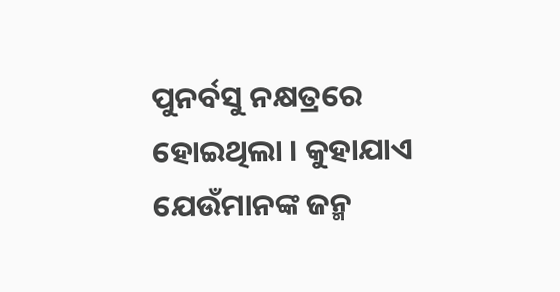ପୁନର୍ବସୁ ନକ୍ଷତ୍ରରେ ହୋଇଥିଲା । କୁହାଯାଏ ଯେଉଁମାନଙ୍କ ଜନ୍ମ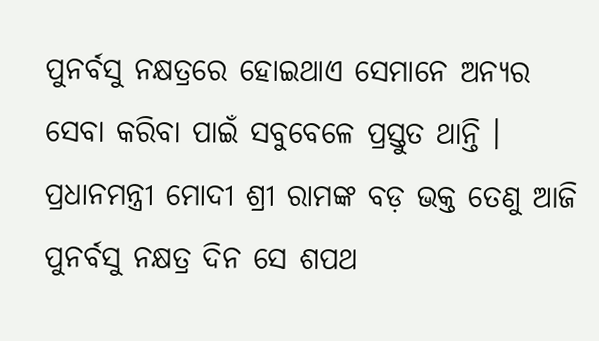ପୁନର୍ବସୁ ନକ୍ଷତ୍ରରେ ହୋଇଥାଏ ସେମାନେ ଅନ୍ୟର ସେବା କରିବା ପାଇଁ ସବୁବେଳେ ପ୍ରସ୍ତୁତ ଥାନ୍ତି । ପ୍ରଧାନମନ୍ତ୍ରୀ ମୋଦୀ ଶ୍ରୀ ରାମଙ୍କ ବଡ଼ ଭକ୍ତ ତେଣୁ ଆଜି ପୁନର୍ବସୁ ନକ୍ଷତ୍ର ଦିନ ସେ ଶପଥ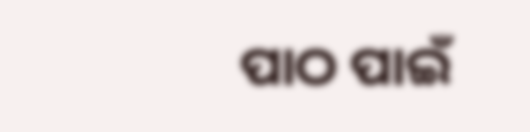ପାଠ ପାଇଁ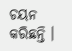ଚୟନ କରିଛନ୍ତି ।